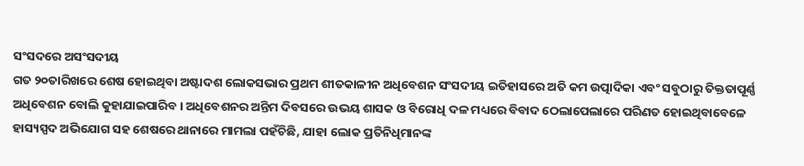ସଂସଦରେ ଅସଂସଦୀୟ
ଗତ ୨୦ତାରିଖରେ ଶେଷ ହୋଇଥିବା ଅଷ୍ଟାଦଶ ଲୋକସଭାର ପ୍ରଥମ ଶୀତକାଳୀନ ଅଧିବେଶନ ସଂସଦୀୟ ଇତିହାସରେ ଅତି କମ ଉତ୍ପାଦିକା ଏବଂ ସବୁଠାରୁ ତିକ୍ତତାପୂର୍ଣ୍ଣ ଅଧିବେଶନ ବୋଲି କୁହାଯାଇପାରିବ । ଅଧିବେଶନର ଅନ୍ତିମ ଦିବସରେ ଉଭୟ ଶାସକ ଓ ବିରୋଧି ଦଳ ମଧ୍ୟରେ ବିବାଦ ଠେଲାପେଲାରେ ପରିଣତ ହୋଇଥିବାବେଳେ ହାସ୍ୟସ୍ପଦ ଅଭିଯୋଗ ସହ ଶେଷରେ ଥାନାରେ ମାମଲା ପହଁଚିଛି, ଯାହା ଲୋକ ପ୍ରତିନିଧିମାନଙ୍କ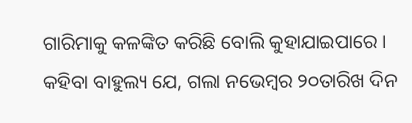ଗାରିମାକୁ କଳଙ୍କିତ କରିଛି ବୋଲି କୁହାଯାଇପାରେ । କହିବା ବାହୁଲ୍ୟ ଯେ, ଗଲା ନଭେମ୍ବର ୨୦ତାରିଖ ଦିନ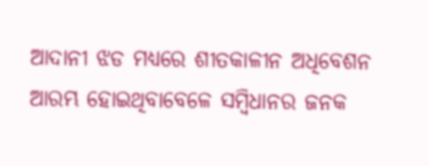ଆଦାନୀ ଝଡ ମଧ୍ୟରେ ଶୀତକାଳୀନ ଅଧିବେଶନ ଆରମ୍ଭ ହୋଇଥିବାବେଳେ ସମ୍ବିଧାନର ଜନକ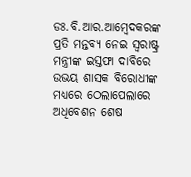ଡଃ.ବି.ଆର.ଆମ୍ବେଦକରଙ୍କ ପ୍ରତି ମନ୍ତବ୍ୟ ନେଇ ସ୍ୱରାଷ୍ଟ୍ର ମନ୍ତ୍ରୀଙ୍କ ଇସ୍ତଫା ଦାବିରେ ଉଭୟ ଶାସକ ବିରୋଧୀଙ୍କ ମଧ୍ୟରେ ଠେଲାପେଲାରେ ଅଧିବେଶନ ଶେଷ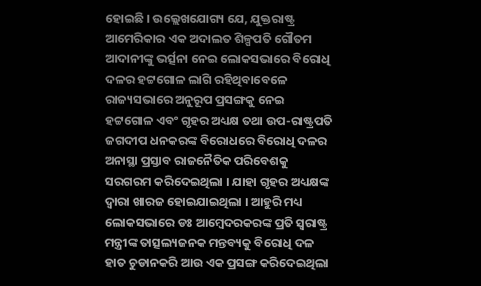ହୋଇଛି । ଉଲ୍ଲେଖଯୋଗ୍ୟ ଯେ, ଯୁକ୍ତରାଷ୍ଟ୍ର ଆମେରିକାର ଏକ ଅଦାଲତ ଶିଳ୍ପପତି ଗୌତମ ଆଦାନୀଙ୍କୁ ଭର୍ତ୍ସନା ନେଇ ଲୋକସଭାରେ ବିରୋଧି ଦଳର ହଟ୍ଟଗୋଳ ଲାଗି ରହିଥିବାବେଳେ ରାଜ୍ୟସଭାରେ ଅନୁରୂପ ପ୍ରସଙ୍ଗକୁ ନେଇ ହଟ୍ଟଗୋଳ ଏବଂ ଗୃହର ଅଧ୍ୟକ୍ଷ ତଥା ଉପ-ରାଷ୍ଟ୍ରପତି ଜଗଦୀପ ଧନକରଙ୍କ ବିରୋଧରେ ବିରୋଧି ଦଳର ଅନାସ୍ଥା ପ୍ରସ୍ତାବ ରାଜନୈତିକ ପରିବେଶକୁ ସରଗରମ କରିଦେଇଥିଲା । ଯାହା ଗୃହର ଅଧ୍ୟକ୍ଷଙ୍କ ଦ୍ୱାରା ଖାରଜ ହୋଇଯାଇଥିଲା । ଆହୁରି ମଧ୍ୟ ଲୋକସଭାରେ ଡଃ ଆମ୍ବେଦରକରଙ୍କ ପ୍ରତି ସ୍ୱରାଷ୍ଟ୍ର ମନ୍ତ୍ରୀଙ୍କ ତାତ୍ସଲ୍ୟଜନକ ମନ୍ତବ୍ୟକୁ ବିରୋଧି ଦଳ ହାତ ଚୁଡାନକରି ଆଉ ଏକ ପ୍ରସଙ୍ଗ କରିଦେଇଥିଲା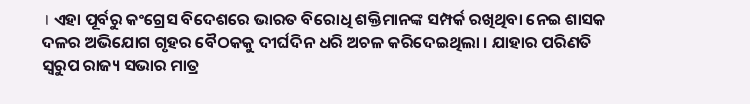। ଏହା ପୂର୍ବରୁ କଂଗ୍ରେସ ବିଦେଶରେ ଭାରତ ବିରୋଧି ଶକ୍ତିମାନଙ୍କ ସମ୍ପର୍କ ରଖିଥିବା ନେଇ ଶାସକ ଦଳର ଅଭିଯୋଗ ଗୃହର ବୈଠକକୁ ଦୀର୍ଘଦିନ ଧରି ଅଚଳ କରିଦେଇଥିଲା । ଯାହାର ପରିଣତି ସ୍ୱରୁପ ରାଜ୍ୟ ସଭାର ମାତ୍ର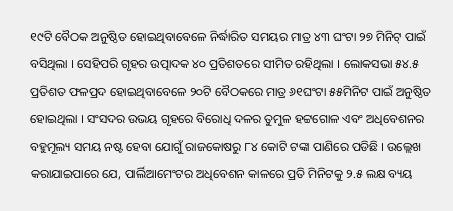୧୯ଟି ବୈଠକ ଅନୁଷ୍ଠିତ ହୋଇଥିବାବେଳେ ନିର୍ଦ୍ଧାରିତ ସମୟର ମାତ୍ର ୪୩ ଘଂଟା ୨୭ ମିନିଟ୍ ପାଇଁ ବସିଥିଲା । ସେହିପରି ଗୃହର ଉତ୍ପାଦକ ୪୦ ପ୍ରତିଶତରେ ସୀମିତ ରହିଥିଲା । ଲୋକସଭା ୫୪.୫ ପ୍ରତିଶତ ଫଳପ୍ରଦ ହୋଇଥିବାବେଳେ ୨୦ଟି ବୈଠକରେ ମାତ୍ର ୬୧ଘଂଟା ୫୫ମିନିଟ ପାଇଁ ଅନୁଷ୍ଠିତ ହୋଇଥିଲା । ସଂସଦର ଉଭୟ ଗୃହରେ ବିରୋଧି ଦଳର ତୁମୁଳ ହଟ୍ଟଗୋଳ ଏବଂ ଅଧିବେଶନର ବହୁମୂଲ୍ୟ ସମୟ ନଷ୍ଟ ହେବା ଯୋଗୁଁ ରାଜକୋଷରୁ ୮୪ କୋଟି ଟଙ୍କା ପାଣିରେ ପଡିଛି । ଉଲ୍ଲେଖ କରାଯାଇପାରେ ଯେ, ପାର୍ଲିଆମେଂଟର ଅଧିବେଶନ କାଳରେ ପ୍ରତି ମିନିଟକୁ ୨.୫ ଲକ୍ଷ ବ୍ୟୟ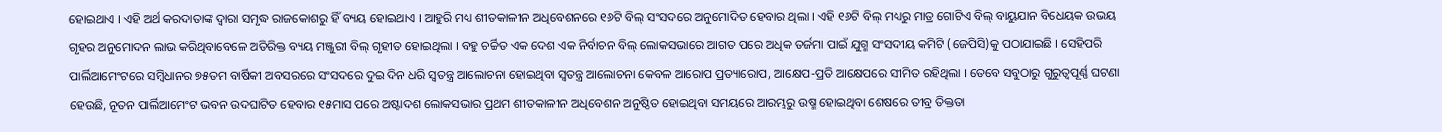ହୋଇଥାଏ । ଏହି ଅର୍ଥ କରଦାତାଙ୍କ ଦ୍ୱାରା ସମୃଦ୍ଧ ରାଜକୋଶରୁ ହିଁ ବ୍ୟୟ ହୋଇଥାଏ । ଆହୁରି ମଧ୍ୟ ଶୀତକାଳୀନ ଅଧିବେଶନରେ ୧୬ଟି ବିଲ୍ ସଂସଦରେ ଅନୁମୋଦିତ ହେବାର ଥିଲା । ଏହି ୧୬ଟି ବିଲ୍ ମଧ୍ୟରୁ ମାତ୍ର ଗୋଟିଏ ବିଲ୍ ବାୟୁଯାନ ବିଧେୟକ ଉଭୟ ଗୃହର ଅନୁମୋଦନ ଲାଭ କରିଥିବାବେଳେ ଅତିରିକ୍ତ ବ୍ୟୟ ମଞ୍ଜୁରୀ ବିଲ୍ ଗୃହୀତ ହୋଇଥିଲା । ବହୁ ଚର୍ଚ୍ଚିତ ଏକ ଦେଶ ଏକ ନିର୍ବାଚନ ବିଲ୍ ଲୋକସଭାରେ ଆଗତ ପରେ ଅଧିକ ତର୍ଜମା ପାଇଁ ଯୁଗ୍ମ ସଂସଦୀୟ କମିଟି (ଜେପିସି)କୁ ପଠାଯାଇଛି । ସେହିପରି ପାର୍ଲିଆମେଂଟରେ ସମ୍ବିଧାନର ୭୫ତମ ବାର୍ଷିକୀ ଅବସରରେ ସଂସଦରେ ଦୁଇ ଦିନ ଧରି ସ୍ୱତନ୍ତ୍ର ଆଲୋଚନା ହୋଇଥିବା ସ୍ୱତନ୍ତ୍ର ଆଲୋଚନା କେବଳ ଆରୋପ ପ୍ରତ୍ୟାରୋପ, ଆକ୍ଷେପ-ପ୍ରତି ଆକ୍ଷେପରେ ସୀମିତ ରହିଥିଲା । ତେବେ ସବୁଠାରୁ ଗୁରୁତ୍ୱପୂର୍ଣ୍ଣ ଘଟଣା ହେଉଛି, ନୂତନ ପାର୍ଲିଆମେଂଟ ଭବନ ଉଦଘାଟିତ ହେବାର ୧୫ମାସ ପରେ ଅଷ୍ଟାଦଶ ଲୋକସଭାର ପ୍ରଥମ ଶୀତକାଳୀନ ଅଧିବେଶନ ଅନୁଷ୍ଠିତ ହୋଇଥିବା ସମୟରେ ଆରମ୍ଭରୁ ଉଷ୍ମ ହୋଇଥିବା ଶେଷରେ ତୀବ୍ର ତିକ୍ତତା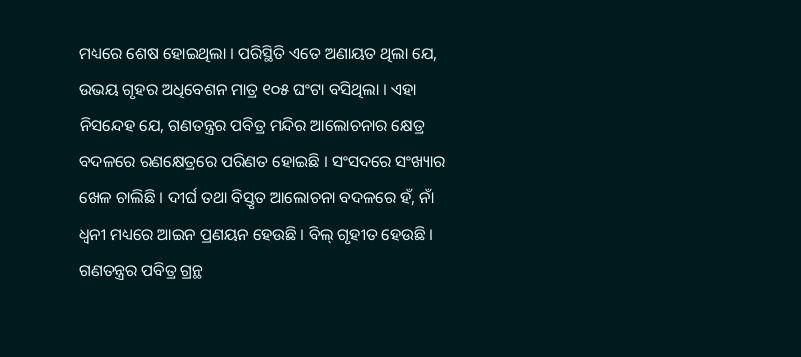ମଧ୍ୟରେ ଶେଷ ହୋଇଥିଲା । ପରିସ୍ଥିତି ଏତେ ଅଣାୟତ ଥିଲା ଯେ, ଉଭୟ ଗୃହର ଅଧିବେଶନ ମାତ୍ର ୧୦୫ ଘଂଟା ବସିଥିଲା । ଏହା ନିସନ୍ଦେହ ଯେ, ଗଣତନ୍ତ୍ରର ପବିତ୍ର ମନ୍ଦିର ଆଲୋଚନାର କ୍ଷେତ୍ର ବଦଳରେ ରଣକ୍ଷେତ୍ରରେ ପରିଣତ ହୋଇଛି । ସଂସଦରେ ସଂଖ୍ୟାର ଖେଳ ଚାଲିଛି । ଦୀର୍ଘ ତଥା ବିସ୍ତୃତ ଆଲୋଚନା ବଦଳରେ ହଁ, ନାଁ ଧ୍ୱନୀ ମଧ୍ୟରେ ଆଇନ ପ୍ରଣୟନ ହେଉଛି । ବିଲ୍ ଗୃହୀତ ହେଉଛି । ଗଣତନ୍ତ୍ରର ପବିତ୍ର ଗ୍ରନ୍ଥ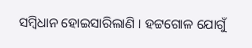ସମ୍ବିଧାନ ହୋଇସାରିଲାଣି । ହଟ୍ଟଗୋଳ ଯୋଗୁଁ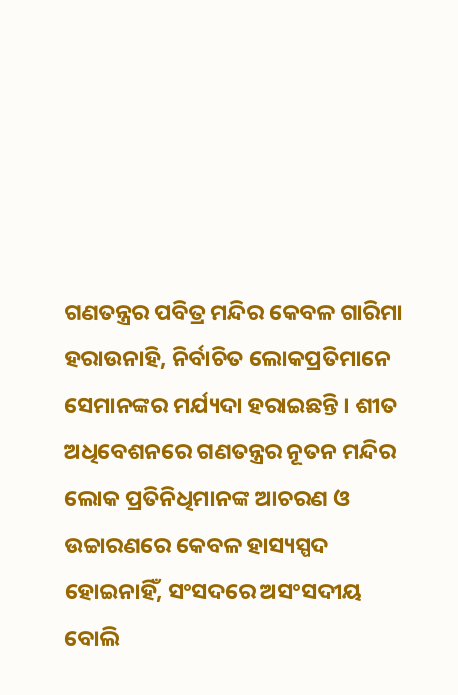ଗଣତନ୍ତ୍ରର ପବିତ୍ର ମନ୍ଦିର କେବଳ ଗାରିମା ହରାଉନାହି, ନିର୍ବାଚିତ ଲୋକପ୍ରତିମାନେ ସେମାନଙ୍କର ମର୍ଯ୍ୟଦା ହରାଇଛନ୍ତି । ଶୀତ ଅଧିବେଶନରେ ଗଣତନ୍ତ୍ରର ନୂତନ ମନ୍ଦିର ଲୋକ ପ୍ରତିନିଧିମାନଙ୍କ ଆଚରଣ ଓ ଉଚ୍ଚାରଣରେ କେବଳ ହାସ୍ୟସ୍ପଦ ହୋଇନାହିଁ, ସଂସଦରେ ଅସଂସଦୀୟ ବୋଲି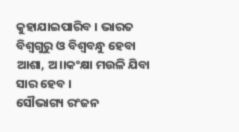କୁହାଯାଇପାରିବ । ଭାରତ ବିଶ୍ୱଗୁରୁ ଓ ବିଶ୍ୱବନ୍ଧୁ ହେବା ଆଶା, ଅ।।କଂକ୍ଷା ମଉଳି ଯିବା ସାର ହେବ ।
ସୌଭାଗ୍ୟ ରଂଜନ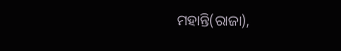ମହାନ୍ତି(ରାଜା),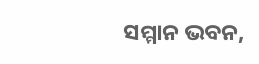ସମ୍ମାନ ଭବନ,